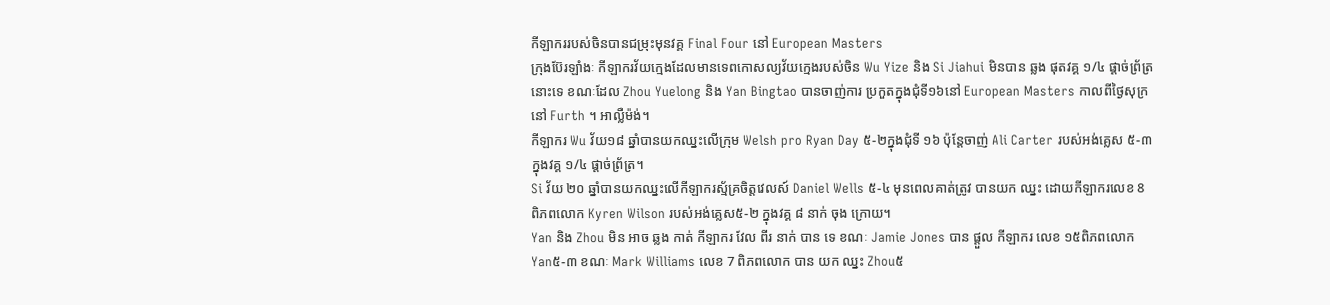កីឡាកររបស់ចិនបានជម្រុះមុនវគ្គ Final Four នៅ European Masters
ក្រុងប៊ែរឡាំងៈ កីឡាករវ័យក្មេងដែលមានទេពកោសល្យវ័យក្មេងរបស់ចិន Wu Yize និង Si Jiahui មិនបាន ឆ្លង ផុតវគ្គ ១/៤ ផ្តាច់ព្រ័ត្រនោះទេ ខណៈដែល Zhou Yuelong និង Yan Bingtao បានចាញ់ការ ប្រកួតក្នុងជុំទី១៦នៅ European Masters កាលពីថ្ងៃសុក្រនៅ Furth ។ អាល្លឺម៉ង់។
កីឡាករ Wu វ័យ១៨ ឆ្នាំបានយកឈ្នះលើក្រុម Welsh pro Ryan Day ៥-២ក្នុងជុំទី ១៦ ប៉ុន្តែចាញ់ Ali Carter របស់អង់គ្លេស ៥-៣ ក្នុងវគ្គ ១/៤ ផ្តាច់ព្រ័ត្រ។
Si វ័យ ២០ ឆ្នាំបានយកឈ្នះលើកីឡាករស្ម័គ្រចិត្តវេលស៍ Daniel Wells ៥-៤ មុនពេលគាត់ត្រូវ បានយក ឈ្នះ ដោយកីឡាករលេខ 8 ពិភពលោក Kyren Wilson របស់អង់គ្លេស៥-២ ក្នុងវគ្គ ៨ នាក់ ចុង ក្រោយ។
Yan និង Zhou មិន អាច ឆ្លង កាត់ កីឡាករ វែល ពីរ នាក់ បាន ទេ ខណៈ Jamie Jones បាន ផ្ដួល កីឡាករ លេខ ១៥ពិភពលោក Yan៥-៣ ខណៈ Mark Williams លេខ 7 ពិភពលោក បាន យក ឈ្នះ Zhou៥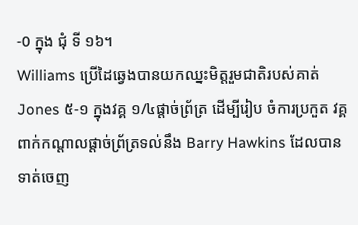-0 ក្នុង ជុំ ទី ១៦។
Williams ប្រើដៃឆ្វេងបានយកឈ្នះមិត្តរួមជាតិរបស់គាត់ Jones ៥-១ ក្នុងវគ្គ ១/៤ផ្តាច់ព្រ័ត្រ ដើម្បីរៀប ចំការប្រកួត វគ្គពាក់កណ្តាលផ្តាច់ព្រ័ត្រទល់នឹង Barry Hawkins ដែលបានទាត់ចេញ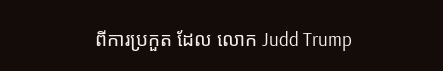ពីការប្រកួត ដែល លោក Judd Trump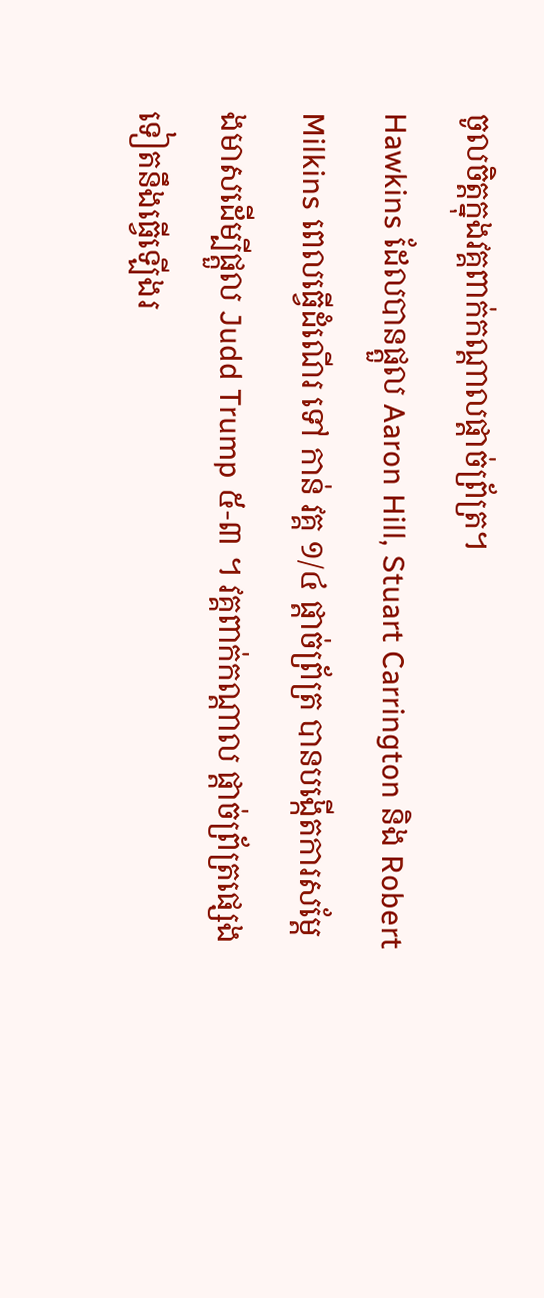ចូលចិត្តក្នុងវគ្គពាក់កណ្តាលផ្តាច់ព្រ័ត្រ។
Hawkins ដែលបានផ្តួល Aaron Hill, Stuart Carrington និង Robert Milkins ពេលធ្វើដំណើរ ទៅ កាន់ វគ្គ ១/៤ ផ្តាច់ព្រ័ត្រ បានបង្កើតការសម្តែងមាសដើម្បីផ្តួល Judd Trump ៥-៣ ។ វគ្គពាក់កណ្តាល ផ្តាច់ព្រ័ត្រផ្សេងទៀតនឹងធ្វើឡើងរ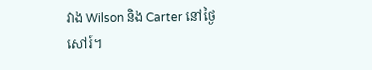វាង Wilson និង Carter នៅថ្ងៃសៅរ៍។